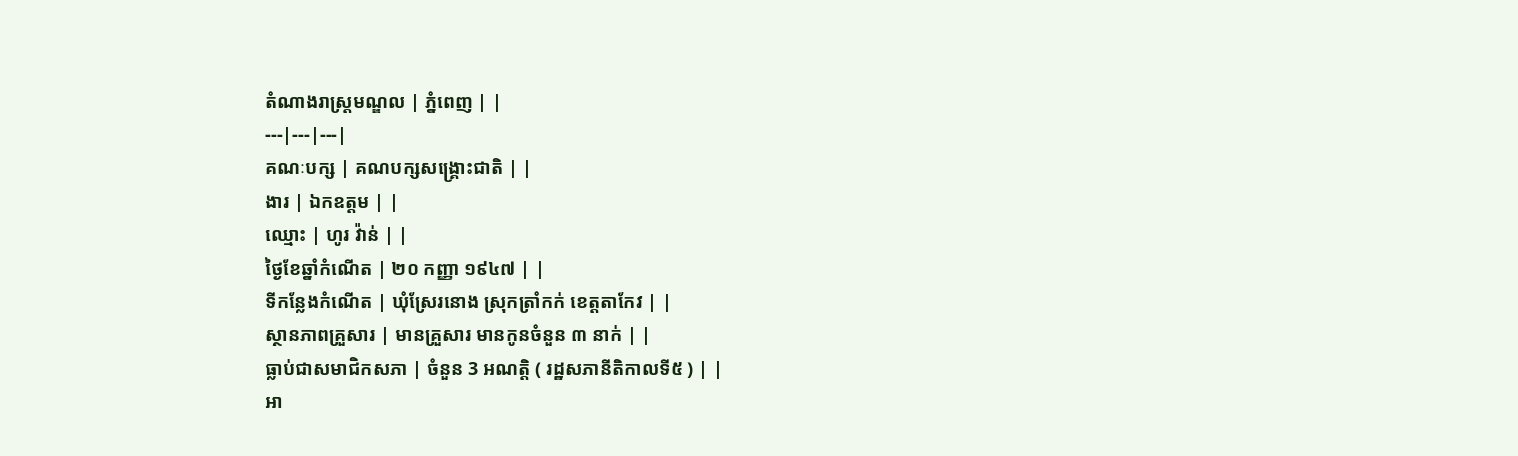តំណាងរាស្ត្រមណ្ឌល | ភ្នំពេញ | |
---|---|---|
គណៈបក្ស | គណបក្សសង្រ្គោះជាតិ | |
ងារ | ឯកឧត្ដម | |
ឈ្មោះ | ហូរ វ៉ាន់ | |
ថ្ងៃខែឆ្នាំកំណើត | ២០ កញ្ញា ១៩៤៧ | |
ទីកន្លែងកំណើត | ឃុំស្រែរនោង ស្រុកត្រាំកក់ ខេត្ដតាកែវ | |
ស្ថានភាពគ្រួសារ | មានគ្រួសារ មានកូនចំនួន ៣ នាក់ | |
ធ្លាប់ជាសមាជិកសភា | ចំនួន 3 អណត្តិ ( រដ្ឋសភានីតិកាលទី៥ ) | |
អា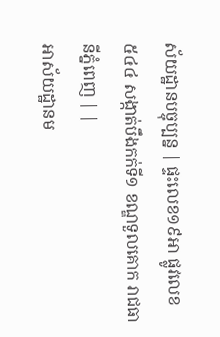ស័យដ្ឋានបច្ចុប្បន្ន | ផ្ទះលេខ១៩អា ផ្លូវលេខ៥៤៤ សង្កាត់បឹងកក់ទី១ ខណ្ឌទួលគោក រាជធានីភ្នំពេញ | |
អាស័យដ្ឋានម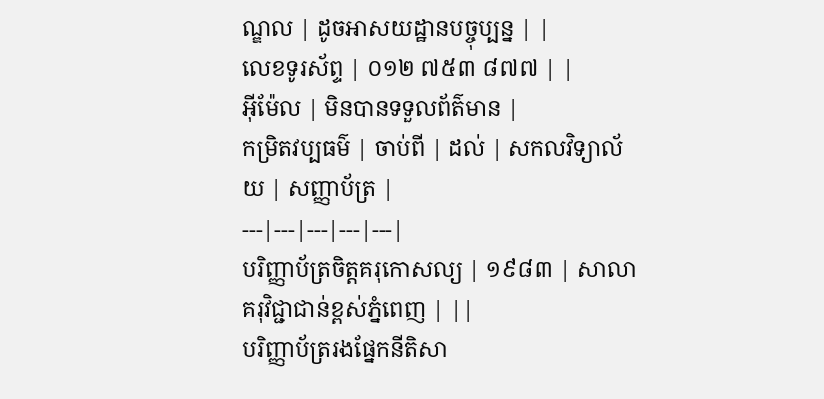ណ្ឌល | ដូចអាសយដ្ឋានបច្ចុប្បន្ន | |
លេខទូរស័ព្ទ | ០១២ ៧៥៣ ៨៧៧ | |
អ៊ីម៉ែល | មិនបានទទួលព័ត៌មាន |
កម្រិតវប្បធម៌ | ចាប់ពី | ដល់ | សកលវិទ្យាល័យ | សញ្ញាប័ត្រ |
---|---|---|---|---|
បរិញ្ញាប័ត្រចិត្ដគរុកោសល្យ | ១៩៨៣ | សាលាគរុវិជ្ជាជាន់ខ្ពស់ភ្នំពេញ | ||
បរិញ្ញាប័ត្ររងផ្នែកនីតិសា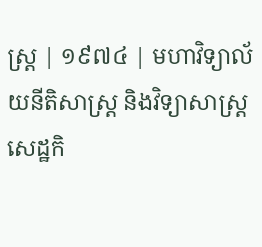ស្ដ្រ | ១៩៧៤ | មហាវិទ្យាល័យនីតិសាស្ដ្រ និងវិទ្យាសាស្ដ្រ សេដ្ឋកិ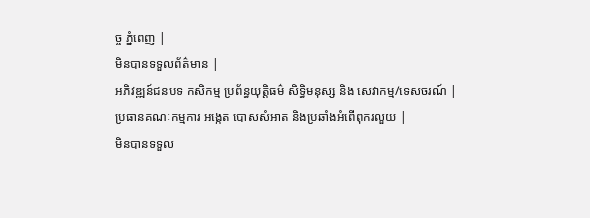ច្ច ភ្នំពេញ |
មិនបានទទួលព័ត៌មាន |
អភិវឌ្ឍន៍ជនបទ កសិកម្ម ប្រព័ន្ធយុត្ដិធម៌ សិទ្ធិមនុស្ស និង សេវាកម្ម/ទេសចរណ៍ |
ប្រធានគណៈកម្មការ អង្កេត បោសសំអាត និងប្រឆាំងអំពើពុករលួយ |
មិនបានទទួល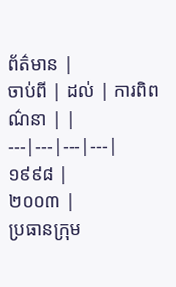ព័ត៌មាន |
ចាប់ពី | ដល់ | ការពិពណ៌នា | |
---|---|---|---|
១៩៩៨ |
២០០៣ |
ប្រធានក្រុម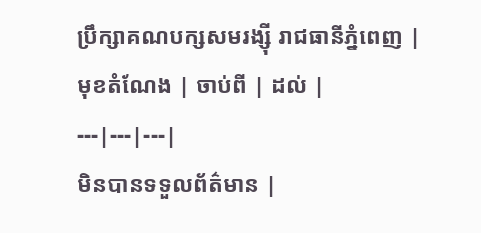ប្រឹក្សាគណបក្សសមរង្ស៊ី រាជធានីភ្នំពេញ |
មុខតំណែង | ចាប់ពី | ដល់ |
---|---|---|
មិនបានទទួលព័ត៌មាន |